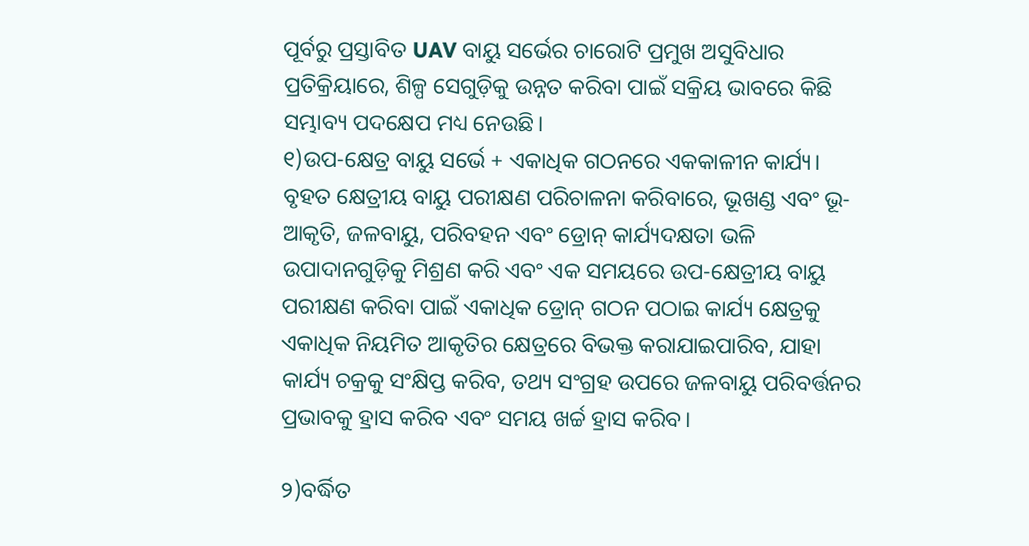ପୂର୍ବରୁ ପ୍ରସ୍ତାବିତ UAV ବାୟୁ ସର୍ଭେର ଚାରୋଟି ପ୍ରମୁଖ ଅସୁବିଧାର ପ୍ରତିକ୍ରିୟାରେ, ଶିଳ୍ପ ସେଗୁଡ଼ିକୁ ଉନ୍ନତ କରିବା ପାଇଁ ସକ୍ରିୟ ଭାବରେ କିଛି ସମ୍ଭାବ୍ୟ ପଦକ୍ଷେପ ମଧ୍ୟ ନେଉଛି।
୧)ଉପ-କ୍ଷେତ୍ର ବାୟୁ ସର୍ଭେ + ଏକାଧିକ ଗଠନରେ ଏକକାଳୀନ କାର୍ଯ୍ୟ।
ବୃହତ କ୍ଷେତ୍ରୀୟ ବାୟୁ ପରୀକ୍ଷଣ ପରିଚାଳନା କରିବାରେ, ଭୂଖଣ୍ଡ ଏବଂ ଭୂ-ଆକୃତି, ଜଳବାୟୁ, ପରିବହନ ଏବଂ ଡ୍ରୋନ୍ କାର୍ଯ୍ୟଦକ୍ଷତା ଭଳି ଉପାଦାନଗୁଡ଼ିକୁ ମିଶ୍ରଣ କରି ଏବଂ ଏକ ସମୟରେ ଉପ-କ୍ଷେତ୍ରୀୟ ବାୟୁ ପରୀକ୍ଷଣ କରିବା ପାଇଁ ଏକାଧିକ ଡ୍ରୋନ୍ ଗଠନ ପଠାଇ କାର୍ଯ୍ୟ କ୍ଷେତ୍ରକୁ ଏକାଧିକ ନିୟମିତ ଆକୃତିର କ୍ଷେତ୍ରରେ ବିଭକ୍ତ କରାଯାଇପାରିବ, ଯାହା କାର୍ଯ୍ୟ ଚକ୍ରକୁ ସଂକ୍ଷିପ୍ତ କରିବ, ତଥ୍ୟ ସଂଗ୍ରହ ଉପରେ ଜଳବାୟୁ ପରିବର୍ତ୍ତନର ପ୍ରଭାବକୁ ହ୍ରାସ କରିବ ଏବଂ ସମୟ ଖର୍ଚ୍ଚ ହ୍ରାସ କରିବ।

୨)ବର୍ଦ୍ଧିତ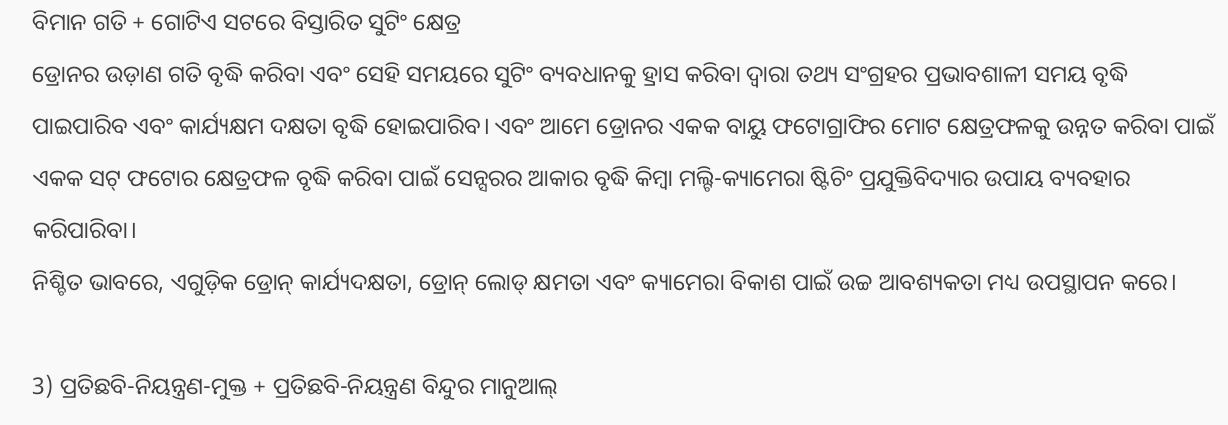ବିମାନ ଗତି + ଗୋଟିଏ ସଟରେ ବିସ୍ତାରିତ ସୁଟିଂ କ୍ଷେତ୍ର
ଡ୍ରୋନର ଉଡ଼ାଣ ଗତି ବୃଦ୍ଧି କରିବା ଏବଂ ସେହି ସମୟରେ ସୁଟିଂ ବ୍ୟବଧାନକୁ ହ୍ରାସ କରିବା ଦ୍ୱାରା ତଥ୍ୟ ସଂଗ୍ରହର ପ୍ରଭାବଶାଳୀ ସମୟ ବୃଦ୍ଧି ପାଇପାରିବ ଏବଂ କାର୍ଯ୍ୟକ୍ଷମ ଦକ୍ଷତା ବୃଦ୍ଧି ହୋଇପାରିବ। ଏବଂ ଆମେ ଡ୍ରୋନର ଏକକ ବାୟୁ ଫଟୋଗ୍ରାଫିର ମୋଟ କ୍ଷେତ୍ରଫଳକୁ ଉନ୍ନତ କରିବା ପାଇଁ ଏକକ ସଟ୍ ଫଟୋର କ୍ଷେତ୍ରଫଳ ବୃଦ୍ଧି କରିବା ପାଇଁ ସେନ୍ସରର ଆକାର ବୃଦ୍ଧି କିମ୍ବା ମଲ୍ଟି-କ୍ୟାମେରା ଷ୍ଟିଚିଂ ପ୍ରଯୁକ୍ତିବିଦ୍ୟାର ଉପାୟ ବ୍ୟବହାର କରିପାରିବା।
ନିଶ୍ଚିତ ଭାବରେ, ଏଗୁଡ଼ିକ ଡ୍ରୋନ୍ କାର୍ଯ୍ୟଦକ୍ଷତା, ଡ୍ରୋନ୍ ଲୋଡ୍ କ୍ଷମତା ଏବଂ କ୍ୟାମେରା ବିକାଶ ପାଇଁ ଉଚ୍ଚ ଆବଶ୍ୟକତା ମଧ୍ୟ ଉପସ୍ଥାପନ କରେ।

3) ପ୍ରତିଛବି-ନିୟନ୍ତ୍ରଣ-ମୁକ୍ତ + ପ୍ରତିଛବି-ନିୟନ୍ତ୍ରଣ ବିନ୍ଦୁର ମାନୁଆଲ୍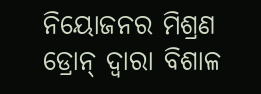ନିୟୋଜନର ମିଶ୍ରଣ
ଡ୍ରୋନ୍ ଦ୍ୱାରା ବିଶାଳ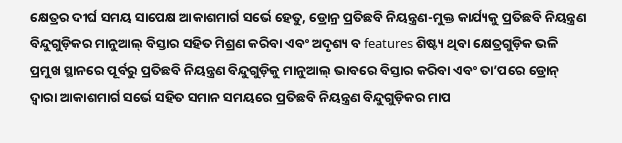କ୍ଷେତ୍ରର ଦୀର୍ଘ ସମୟ ସାପେକ୍ଷ ଆକାଶମାର୍ଗ ସର୍ଭେ ହେତୁ, ଡ୍ରୋନ୍ର ପ୍ରତିଛବି ନିୟନ୍ତ୍ରଣ-ମୁକ୍ତ କାର୍ଯ୍ୟକୁ ପ୍ରତିଛବି ନିୟନ୍ତ୍ରଣ ବିନ୍ଦୁଗୁଡ଼ିକର ମାନୁଆଲ୍ ବିସ୍ତାର ସହିତ ମିଶ୍ରଣ କରିବା ଏବଂ ଅଦୃଶ୍ୟ ବ features ଶିଷ୍ଟ୍ୟ ଥିବା କ୍ଷେତ୍ରଗୁଡ଼ିକ ଭଳି ପ୍ରମୁଖ ସ୍ଥାନରେ ପୂର୍ବରୁ ପ୍ରତିଛବି ନିୟନ୍ତ୍ରଣ ବିନ୍ଦୁଗୁଡ଼ିକୁ ମାନୁଆଲ୍ ଭାବରେ ବିସ୍ତାର କରିବା ଏବଂ ତା’ପରେ ଡ୍ରୋନ୍ ଦ୍ୱାରା ଆକାଶମାର୍ଗ ସର୍ଭେ ସହିତ ସମାନ ସମୟରେ ପ୍ରତିଛବି ନିୟନ୍ତ୍ରଣ ବିନ୍ଦୁଗୁଡ଼ିକର ମାପ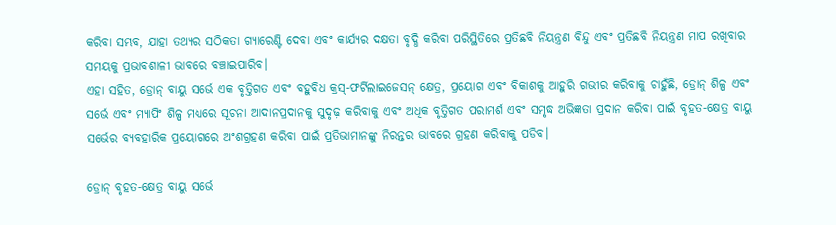କରିବା ସମ୍ଭବ, ଯାହା ତଥ୍ୟର ସଠିକତା ଗ୍ୟାରେଣ୍ଟି ଦେବା ଏବଂ କାର୍ଯ୍ୟର ଦକ୍ଷତା ବୃଦ୍ଧି କରିବା ପରିସ୍ଥିତିରେ ପ୍ରତିଛବି ନିୟନ୍ତ୍ରଣ ବିନ୍ଦୁ ଏବଂ ପ୍ରତିଛବି ନିୟନ୍ତ୍ରଣ ମାପ ରଖିବାର ସମୟକୁ ପ୍ରଭାବଶାଳୀ ଭାବରେ ବଞ୍ଚାଇପାରିବ।
ଏହା ସହିତ, ଡ୍ରୋନ୍ ବାୟୁ ସର୍ଭେ ଏକ ବୃତ୍ତିଗତ ଏବଂ ବହୁବିଧ କ୍ରସ୍-ଫର୍ଟିଲାଇଜେସନ୍ କ୍ଷେତ୍ର, ପ୍ରୟୋଗ ଏବଂ ବିକାଶକୁ ଆହୁରି ଗଭୀର କରିବାକୁ ଚାହୁଁଛି, ଡ୍ରୋନ୍ ଶିଳ୍ପ ଏବଂ ସର୍ଭେ ଏବଂ ମ୍ୟାପିଂ ଶିଳ୍ପ ମଧ୍ୟରେ ସୂଚନା ଆଦାନପ୍ରଦାନକୁ ସୁଦୃଢ଼ କରିବାକୁ ଏବଂ ଅଧିକ ବୃତ୍ତିଗତ ପରାମର୍ଶ ଏବଂ ସମୃଦ୍ଧ ଅଭିଜ୍ଞତା ପ୍ରଦାନ କରିବା ପାଇଁ ବୃହତ-କ୍ଷେତ୍ର ବାୟୁ ସର୍ଭେର ବ୍ୟବହାରିକ ପ୍ରୟୋଗରେ ଅଂଶଗ୍ରହଣ କରିବା ପାଇଁ ପ୍ରତିଭାମାନଙ୍କୁ ନିରନ୍ତର ଭାବରେ ଗ୍ରହଣ କରିବାକୁ ପଡିବ।

ଡ୍ରୋନ୍ ବୃହତ-କ୍ଷେତ୍ର ବାୟୁ ସର୍ଭେ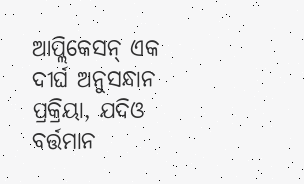ଆପ୍ଲିକେସନ୍ ଏକ ଦୀର୍ଘ ଅନୁସନ୍ଧାନ ପ୍ରକ୍ରିୟା, ଯଦିଓ ବର୍ତ୍ତମାନ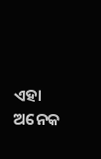ଏହା ଅନେକ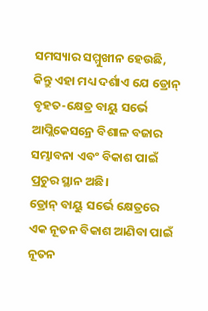ସମସ୍ୟାର ସମ୍ମୁଖୀନ ହେଉଛି, କିନ୍ତୁ ଏହା ମଧ୍ୟ ଦର୍ଶାଏ ଯେ ଡ୍ରୋନ୍ ବୃହତ-କ୍ଷେତ୍ର ବାୟୁ ସର୍ଭେ ଆପ୍ଲିକେସନ୍ରେ ବିଶାଳ ବଜାର ସମ୍ଭାବନା ଏବଂ ବିକାଶ ପାଇଁ ପ୍ରଚୁର ସ୍ଥାନ ଅଛି।
ଡ୍ରୋନ୍ ବାୟୁ ସର୍ଭେ କ୍ଷେତ୍ରରେ ଏକ ନୂତନ ବିକାଶ ଆଣିବା ପାଇଁ ନୂତନ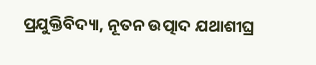ପ୍ରଯୁକ୍ତିବିଦ୍ୟା, ନୂତନ ଉତ୍ପାଦ ଯଥାଶୀଘ୍ର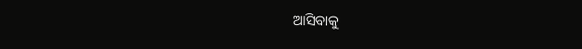ଆସିବାକୁ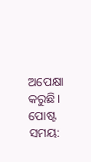ଅପେକ୍ଷା କରୁଛି।
ପୋଷ୍ଟ ସମୟ: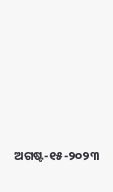ଅଗଷ୍ଟ-୧୫-୨୦୨୩